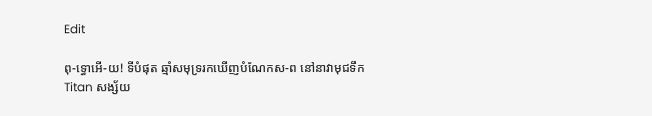Edit

ពុ-ទ្ធោអើ-យ! ទីបំផុត ឆ្មាំសមុទ្ររកឃើញបំណែកស-ព នៅនាវាមុជទឹក Titan សង្ស័យ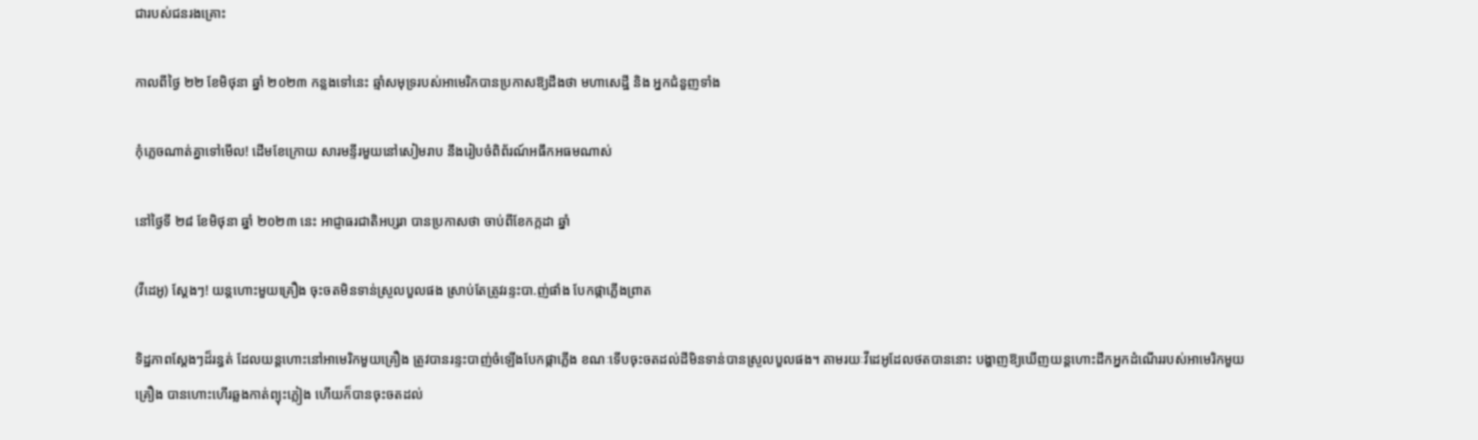ជារបស់ជនរងគ្រោះ

កាលពីថ្ងៃ ២២ ខែមិថុនា ឆ្នាំ ២០២៣ កន្លងទៅនេះ ឆ្មាំសមុទ្ររបស់អាមេរិកបានប្រកាសឱ្យដឹងថា មហាសេដ្ឋី និង អ្នកជំនួញទាំង

កុំភ្លេចណាត់គ្នាទៅមើល! ដើមខែក្រោយ សារមន្ទីរមួយនៅសៀមរាប នឹងរៀបចំពិព័រណ៍អធឹកអធមណាស់

នៅថ្ងៃទី ២៨ ខែមិថុនា ឆ្នាំ ២០២៣ នេះ អាជ្ញាធរជាតិអប្សរា បានប្រកាសថា ចាប់ពីខែកក្កដា ឆ្នាំ

(វីដេអូ) ស្ដែងៗ! យន្តហោះមួយគ្រឿង ចុះចតមិនទាន់ស្រួលបួលផង ស្រាប់តែត្រូវរន្ទះបា.ញ់ផាំង បែកផ្កាភ្លើងព្រាត

ទិដ្ឋភាពស្ដែងៗដ៏រន្ធត់ ដែលយន្តហោះនៅអាមេរិកមួយគ្រឿង ត្រូវបានរន្ទះបាញ់ចំឡើងបែកផ្កាភ្លើង ខណៈទើបចុះចតដល់ដីមិនទាន់បានស្រួលបួលផង។ តាមរយៈវីដេអូដែលថតបាននោះ បង្ហាញឱ្យឃើញយន្តហោះដឹកអ្នកដំណើររបស់អាមេរិកមួយគ្រឿង បានហោះហើរឆ្លងកាត់ព្យុះភ្លៀង ហើយក៏បានចុះចតដល់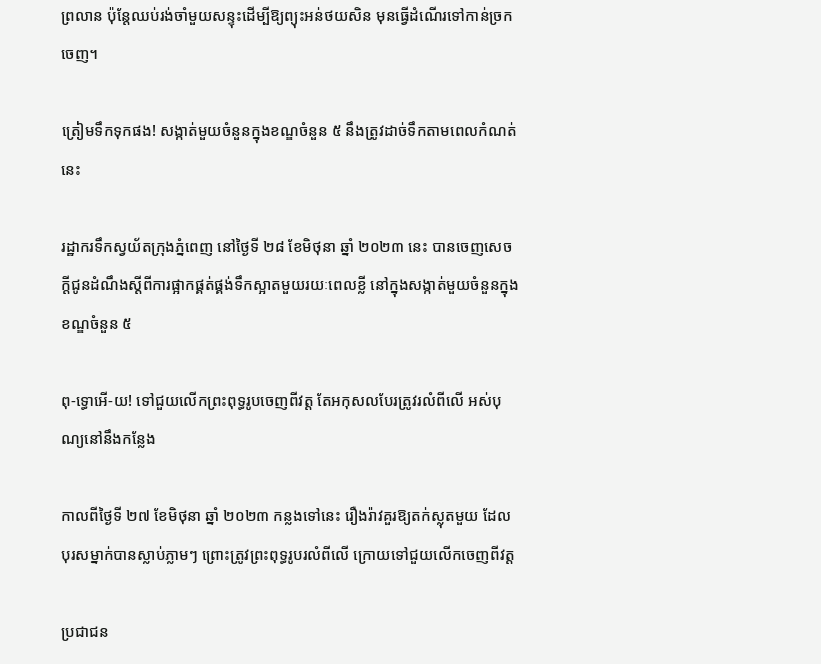ព្រលាន ប៉ុន្តែឈប់រង់ចាំមួយសន្ទុះដើម្បីឱ្យព្យុះអន់ថយសិន មុនធ្វើដំណើរទៅកាន់ច្រកចេញ។

ត្រៀមទឹកទុកផង! សង្កាត់មួយចំនួនក្នុងខណ្ឌចំនួន ៥ នឹងត្រូវដាច់ទឹកតាមពេលកំណត់នេះ

រដ្ឋាករទឹកស្វយ័តក្រុងភ្នំពេញ នៅថ្ងៃទី ២៨ ខែមិថុនា ឆ្នាំ ២០២៣ នេះ បានចេញសេចក្ដីជូនដំណឹងស្ដីពីការផ្អាកផ្គត់ផ្គង់ទឹកស្អាតមួយរយៈពេលខ្លី នៅក្នុងសង្កាត់មួយចំនួនក្នុងខណ្ឌចំនួន ៥

ពុ-ទ្ធោអើ-យ! ទៅជួយលើកព្រះពុទ្ធរូបចេញពីវត្ត តែអកុសលបែរត្រូវរលំពីលើ អស់បុណ្យនៅនឹងកន្លែង

កាលពីថ្ងៃទី ២៧ ខែមិថុនា ឆ្នាំ ២០២៣ កន្លងទៅនេះ រឿងរ៉ាវគួរឱ្យតក់ស្លុតមួយ ដែលបុរសម្នាក់បានស្លាប់ភ្លាមៗ ព្រោះត្រូវព្រះពុទ្ធរូបរលំពីលើ ក្រោយទៅជួយលើកចេញពីវត្ត

ប្រជាជន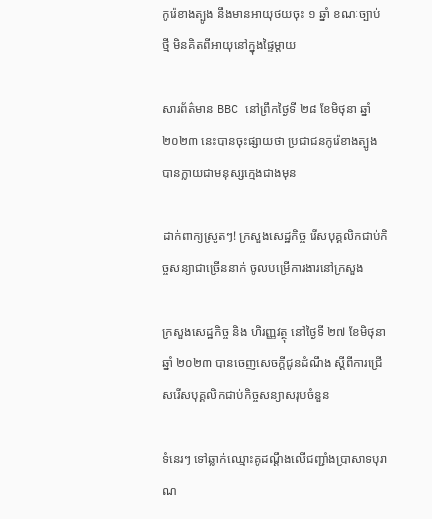កូរ៉េខាងត្បូង នឹងមានអាយុថយចុះ ១ ឆ្នាំ ខណៈច្បាប់ថ្មី មិនគិតពីអាយុនៅក្នុងផ្ទៃម្ដាយ

សារព័ត៌មាន BBC នៅព្រឹកថ្ងៃទី ២៨ ខែមិថុនា ឆ្នាំ ២០២៣ នេះបានចុះផ្សាយថា ប្រជាជនកូរ៉េខាងត្បូង បានក្លាយជាមនុស្សក្មេងជាងមុន

ដាក់ពាក្យស្រូតៗ! ក្រសួងសេដ្ឋកិច្ច រើសបុគ្គលិកជាប់កិច្ចសន្យាជាច្រើននាក់ ចូលបម្រើការងារនៅក្រសួង

ក្រសួងសេដ្ឋកិច្ច និង ហិរញ្ញវត្ថុ នៅថ្ងៃទី ២៧ ខែមិថុនា ឆ្នាំ ២០២៣ បានចេញសេចក្តីជូនដំណឹង ស្តីពីការជ្រើសរើសបុគ្គលិកជាប់កិច្ចសន្យាសរុបចំនួន

ទំនេរៗ ទៅឆ្លាក់ឈ្មោះគូដណ្ដឹងលើជញ្ជាំងប្រាសាទបុរាណ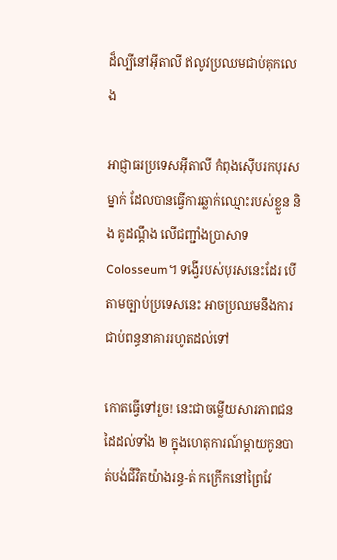ដ៏ល្បីនៅអ៊ីតាលី ឥលូវប្រឈមជាប់គុកលេង

អាជ្ញាធរប្រទេសអ៊ីតាលី កំពុងស៊ើបរកបុរសម្នាក់ ដែលបានធ្វើការឆ្លាក់ឈ្មោះរបស់ខ្លួន និង គូដណ្ដឹង លើជញ្ជាំងប្រាសាទ Colosseum។ ទង្វើរបស់បុរសនេះដែរ បើតាមច្បាប់ប្រទេសនេះ អាចប្រឈមនឹងការជាប់ពន្ធនាគាររហូតដល់ទៅ

កោតធ្វើទៅរួច! នេះជាចម្លើយសារភាពជនដៃដល់ទាំង ២ ក្នុងហេតុការណ៍ម្ដាយកូនបាត់បង់ជីវិតយ៉ាងរន្ធ-ត់ កក្រើកនៅព្រៃវែ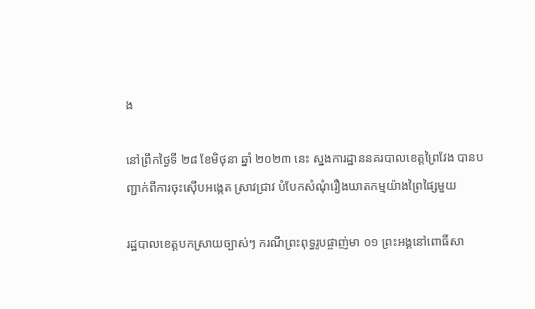ង

នៅព្រឹកថ្ងៃទី ២៨ ខែមិថុនា ឆ្នាំ ២០២៣ នេះ ស្នងការដ្ឋាននគរបាលខេត្តព្រៃវែង បានបញ្ជាក់ពីការចុះស៊ើបអង្កេត ស្រាវជ្រាវ បំបែកសំណុំរឿងឃាតកម្មយ៉ាងព្រៃផ្សៃមួយ

រដ្ឋបាលខេត្តបកស្រាយច្បាស់ៗ ករណីព្រះពុទ្ធរូបផ្ចាញ់មា ០១ ព្រះអង្គនៅពោធិ៍សា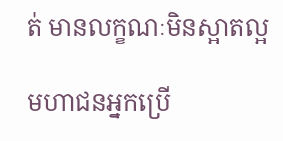ត់ មានលក្ខណៈមិនស្អាតល្អ

មហាជនអ្នកប្រើ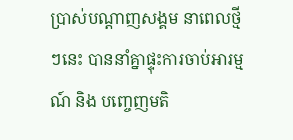ប្រាស់បណ្ដាញសង្គម នាពេលថ្មីៗនេះ បាននាំគ្នាផ្ទុះការចាប់អារម្មណ៍ និង បញ្ចេញមតិ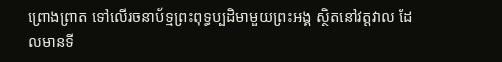ព្រោងព្រាត ទៅលើរចនាប័ទ្មព្រះពុទ្ធប្បដិមាមួយព្រះអង្គ ស្ថិតនៅវត្តវាល ដែលមានទី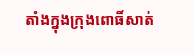តាំងក្នុងក្រុងពោធិ៍សាត់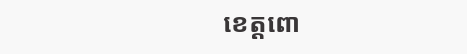ខេត្តពោ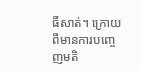ធិ៍សាត់។ ក្រោយពីមានការបញ្ចេញមតិ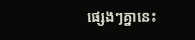ផ្សេងៗគ្នានេះ